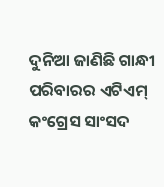ଦୁନିଆ ଜାଣିଛି ଗାନ୍ଧୀ ପରିବାରର ଏଟିଏମ୍ କଂଗ୍ରେସ ସାଂସଦ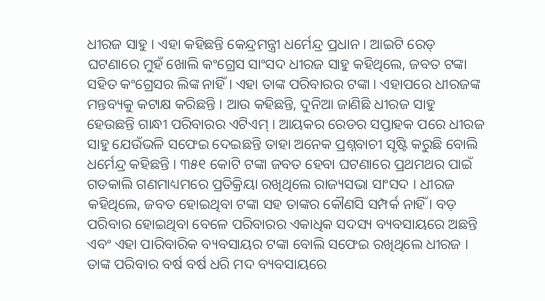ଧୀରଜ ସାହୁ । ଏହା କହିଛନ୍ତି କେନ୍ଦ୍ରମନ୍ତ୍ରୀ ଧର୍ମେନ୍ଦ୍ର ପ୍ରଧାନ । ଆଇଟି ରେଡ୍ ଘଟଣାରେ ମୁହଁ ଖୋଲି କଂଗ୍ରେସ ସାଂସଦ ଧୀରଜ ସାହୁ କହିଥିଲେ, ଜବତ ଟଙ୍କା ସହିତ କଂଗ୍ରେସର ଲିଙ୍କ ନାହିଁ । ଏହା ତାଙ୍କ ପରିବାରର ଟଙ୍କା । ଏହାପରେ ଧୀରଜଙ୍କ ମନ୍ତବ୍ୟକୁ କଟାକ୍ଷ କରିଛନ୍ତି । ଆଉ କହିଛନ୍ତି, ଦୁନିଆ ଜାଣିଛି ଧୀରଜ ସାହୁ ହେଉଛନ୍ତି ଗାନ୍ଧୀ ପରିବାରର ଏଟିଏମ୍ । ଆୟକର ରେଡର ସପ୍ତାହକ ପରେ ଧୀରଜ ସାହୁ ଯେଉଁଭଳି ସଫେଇ ଦେଇଛନ୍ତି ତାହା ଅନେକ ପ୍ରଶ୍ନବାଚୀ ସୃଷ୍ଟି କରୁଛି ବୋଲି ଧର୍ମେନ୍ଦ୍ର କହିଛନ୍ତି । ୩୫୧ କୋଟି ଟଙ୍କା ଜବତ ହେବା ଘଟଣାରେ ପ୍ରଥମଥର ପାଇଁ ଗତକାଲି ଗଣମାଧ୍ୟମରେ ପ୍ରତିକ୍ରିୟା ରଖିଥିଲେ ରାଜ୍ୟସଭା ସାଂସଦ । ଧୀରଜ କହିଥିଲେ, ଜବତ ହୋଇଥିବା ଟଙ୍କା ସହ ତାଙ୍କର କୌଣସି ସମ୍ପର୍କ ନାହିଁ । ବଡ଼ ପରିବାର ହୋଇଥିବା ବେଳେ ପରିବାରର ଏକାଧିକ ସଦସ୍ୟ ବ୍ୟବସାୟରେ ଅଛନ୍ତି ଏବଂ ଏହା ପାରିବାରିକ ବ୍ୟବସାୟର ଟଙ୍କା ବୋଲି ସଫେଇ ରଖିଥିଲେ ଧୀରଜ ।
ତାଙ୍କ ପରିବାର ବର୍ଷ ବର୍ଷ ଧରି ମଦ ବ୍ୟବସାୟରେ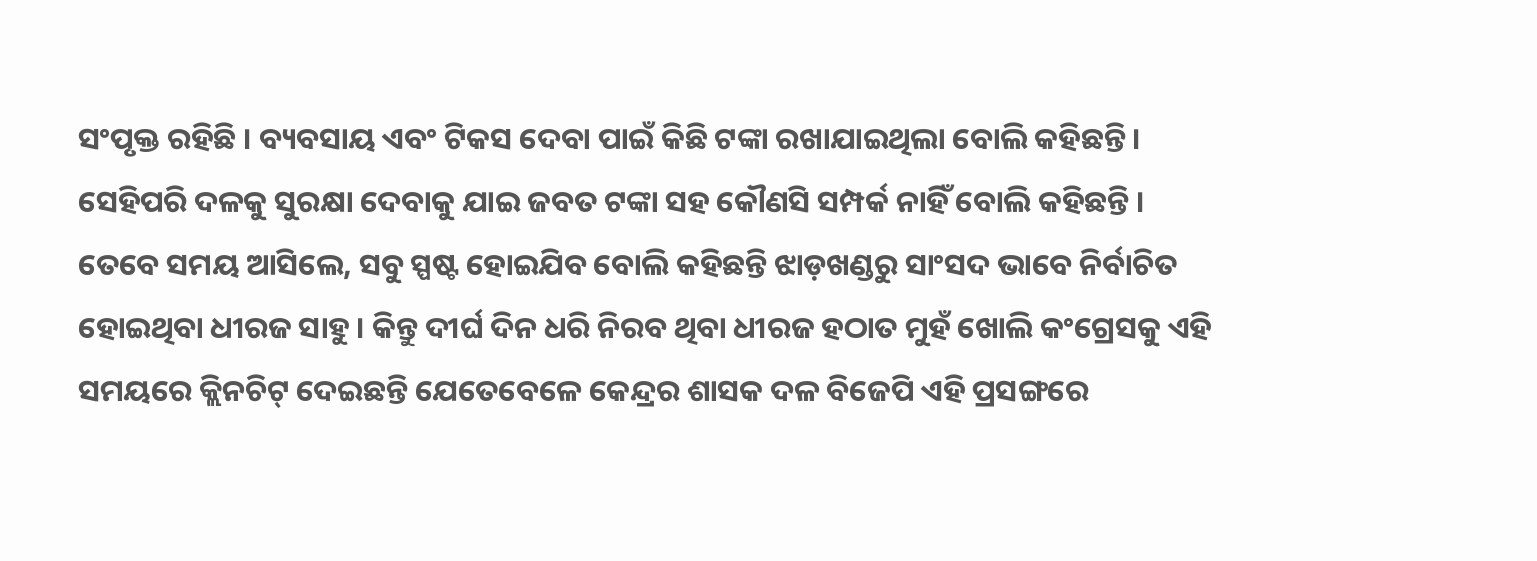ସଂପୃକ୍ତ ରହିଛି । ବ୍ୟବସାୟ ଏବଂ ଟିକସ ଦେବା ପାଇଁ କିଛି ଟଙ୍କା ରଖାଯାଇଥିଲା ବୋଲି କହିଛନ୍ତି । ସେହିପରି ଦଳକୁ ସୁରକ୍ଷା ଦେବାକୁ ଯାଇ ଜବତ ଟଙ୍କା ସହ କୌଣସି ସମ୍ପର୍କ ନାହିଁ ବୋଲି କହିଛନ୍ତି । ତେବେ ସମୟ ଆସିଲେ, ସବୁ ସ୍ପଷ୍ଟ ହୋଇଯିବ ବୋଲି କହିଛନ୍ତି ଝାଡ଼ଖଣ୍ଡରୁ ସାଂସଦ ଭାବେ ନିର୍ବାଚିତ ହୋଇଥିବା ଧୀରଜ ସାହୁ । କିନ୍ତୁ ଦୀର୍ଘ ଦିନ ଧରି ନିରବ ଥିବା ଧୀରଜ ହଠାତ ମୁହଁ ଖୋଲି କଂଗ୍ରେସକୁ ଏହି ସମୟରେ କ୍ଲିନଚିଟ୍ ଦେଇଛନ୍ତି ଯେତେବେଳେ କେନ୍ଦ୍ରର ଶାସକ ଦଳ ବିଜେପି ଏହି ପ୍ରସଙ୍ଗରେ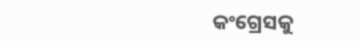କଂଗ୍ରେସକୁ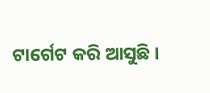ଟାର୍ଗେଟ କରି ଆସୁଛି ।